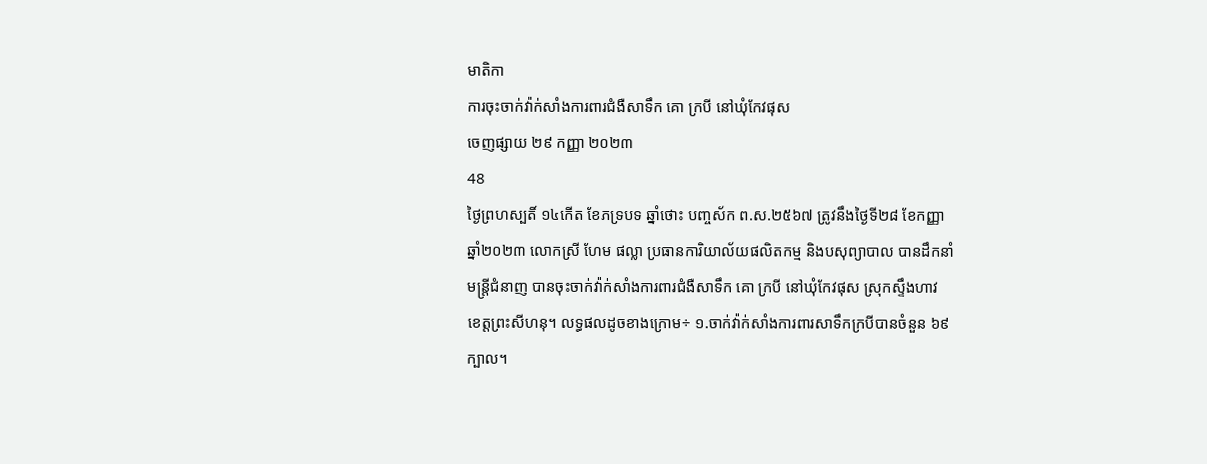មាតិកា
ការចុះចាក់វ៉ាក់សាំងការពារជំងឺសាទឹក គោ ក្របី នៅឃុំកែវផុស
ចេញផ្សាយ ២៩ កញ្ញា ២០២៣
48
ថ្ងៃព្រហស្បតិ៍ ១៤កើត ខែភទ្របទ ឆ្នាំថោះ បញ្ចស័ក ព.ស.២៥៦៧ ត្រូវនឹងថ្ងៃទី២៨ ខែកញ្ញា ឆ្នាំ២០២៣ លោកស្រី ហែម ផល្លា ប្រធានការិយាល័យផលិតកម្ម និងបសុព្យាបាល បានដឹកនាំមន្រ្តីជំនាញ បានចុះចាក់វ៉ាក់សាំងការពារជំងឺសាទឹក គោ ក្របី នៅឃុំកែវផុស ស្រុកស្ទឹងហាវ ខេត្តព្រះសីហនុ។ លទ្ធផលដូចខាងក្រោម÷ ១.ចាក់វ៉ាក់សាំងការពារសាទឹកក្របីបានចំនួន ៦៩ក្បាល។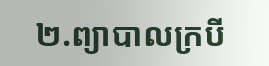២.ព្យាបាលក្របី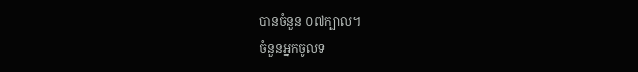បានចំនួន ០៧ក្បាល។
ចំនួនអ្នកចូលទ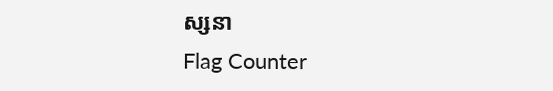ស្សនា
Flag Counter